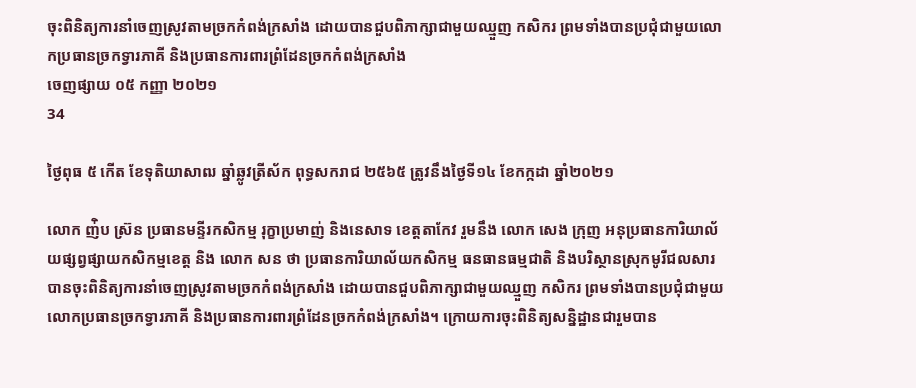ចុះពិនិត្យការនាំចេញស្រូវតាមច្រកកំពង់ក្រសាំង ដោយបានជួបពិភាក្សាជាមួយឈ្មួញ កសិករ ព្រមទាំងបានប្រជុំជាមួយលោកប្រធានច្រកទ្វារភាគី និងប្រធានការពារព្រំដែនច្រកកំពង់ក្រសាំង
ចេញផ្សាយ ០៥ កញ្ញា ២០២១
34

ថ្ងៃពុធ ៥ កើត ខែទុតិយាសាឍ ឆ្នាំឆ្លូវត្រីស័ក ពុទ្ធសករាជ ២៥៦៥ ត្រូវនឹងថ្ងៃទី១៤ ខែកក្កដា ឆ្នាំ២០២១

លោក ញ់ិប ស្រ៊ន ប្រធានមន្ទីរកសិកម្ម រុក្ខាប្រមាញ់ និងនេសាទ ខេត្តតាកែវ រួមនឹង លោក សេង ក្រុញ អនុប្រធានការិយាល័យផ្សព្វផ្សាយកសិកម្មខេត្ត និង លោក សន ថា ប្រធានការិយាល័យកសិកម្ម ធនធានធម្មជាតិ និងបរិស្ថានស្រុកមូរីជលសារ បានចុះពិនិត្យការនាំចេញស្រូវតាមច្រកកំពង់ក្រសាំង ដោយបានជួបពិភាក្សាជាមួយឈ្មួញ កសិករ ព្រមទាំងបានប្រជុំជាមួយលោកប្រធានច្រកទ្វារភាគី និងប្រធានការពារព្រំដែនច្រកកំពង់ក្រសាំង។ ក្រោយការចុះពិនិត្យសន្និដ្ឋានជារួមបាន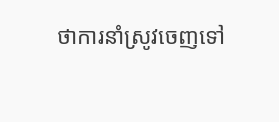ថាការនាំស្រូវចេញទៅ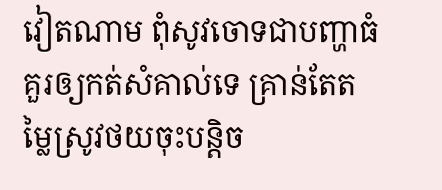វៀតណាម ពុំសូវចោទជាបញ្ហាធំគួរឲ្យកត់សំគាល់ទេ គ្រាន់តែតម្លៃស្រូវថយចុះបន្តិច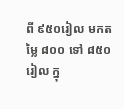ពី ៩៥០រៀល មកតម្លៃ ៨០០ ទៅ ៨៥០រៀល ក្នុ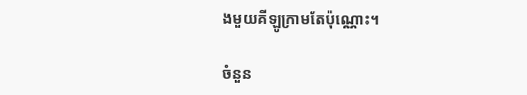ងមួយគីឡូក្រាមតែប៉ុណ្ណោះ។

ចំនួន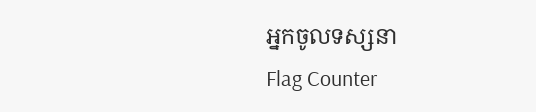អ្នកចូលទស្សនា
Flag Counter